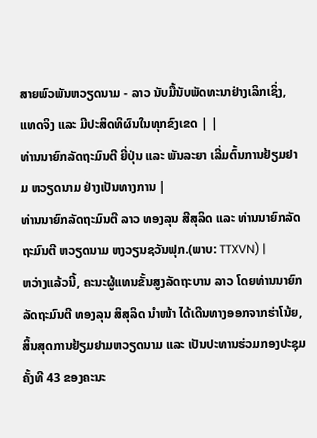ສາຍພົວພັນຫວຽດນາມ - ລາວ ນັບມື້ນັບພັດທະນາຢ່າງເລິກເຊິ່ງ, ແທດຈິງ ແລະ ມີປະສິດທິຜົນໃນທຸກຂົງເຂດ | |
ທ່ານນາຍົກລັດຖະມົນຕີ ຍີ່ປຸ່ນ ແລະ ພັນລະຍາ ເລີ່ມຕົ້ນການຢ້ຽມຢາມ ຫວຽດນາມ ຢ່າງເປັນທາງການ |
ທ່ານນາຍົກລັດຖະມົນຕີ ລາວ ທອງລຸນ ສີສຸລິດ ແລະ ທ່ານນາຍົກລັດຖະມົນຕີ ຫວຽດນາມ ຫງວຽນຊວັນຟຸກ.(ພາບ: TTXVN) |
ຫວ່າງແລ້ວນີ້, ຄະນະຜູ້ແທນຂັ້ນສູງລັດຖະບານ ລາວ ໂດຍທ່ານນາຍົກລັດຖະມົນຕີ ທອງລຸນ ສິສຸລິດ ນຳໜ້າ ໄດ້ເດີນທາງອອກຈາກຮ່າໂນ້ຍ, ສິ້ນສຸດການຢ້ຽມຢາມຫວຽດນາມ ແລະ ເປັນປະທານຮ່ວມກອງປະຊຸມຄັ້ງທີ 43 ຂອງຄະນະ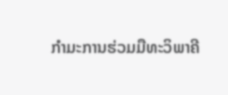ກຳມະການຮ່ວມມືທະວິພາຄີ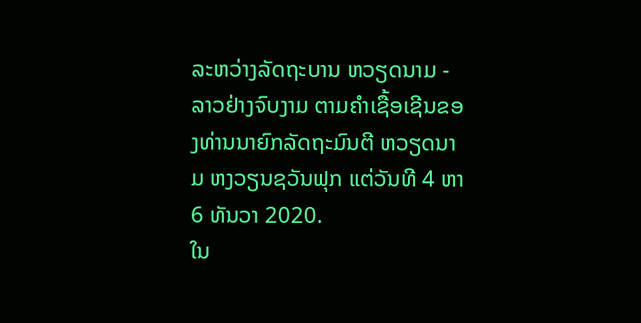ລະຫວ່າງລັດຖະບານ ຫວຽດນາມ - ລາວຢ່າງຈົບງາມ ຕາມຄຳເຊື້ອເຊີນຂອງທ່ານນາຍົກລັດຖະມົນຕີ ຫວຽດນາມ ຫງວຽນຊວັນຟຸກ ແຕ່ວັນທີ 4 ຫາ 6 ທັນວາ 2020.
ໃນ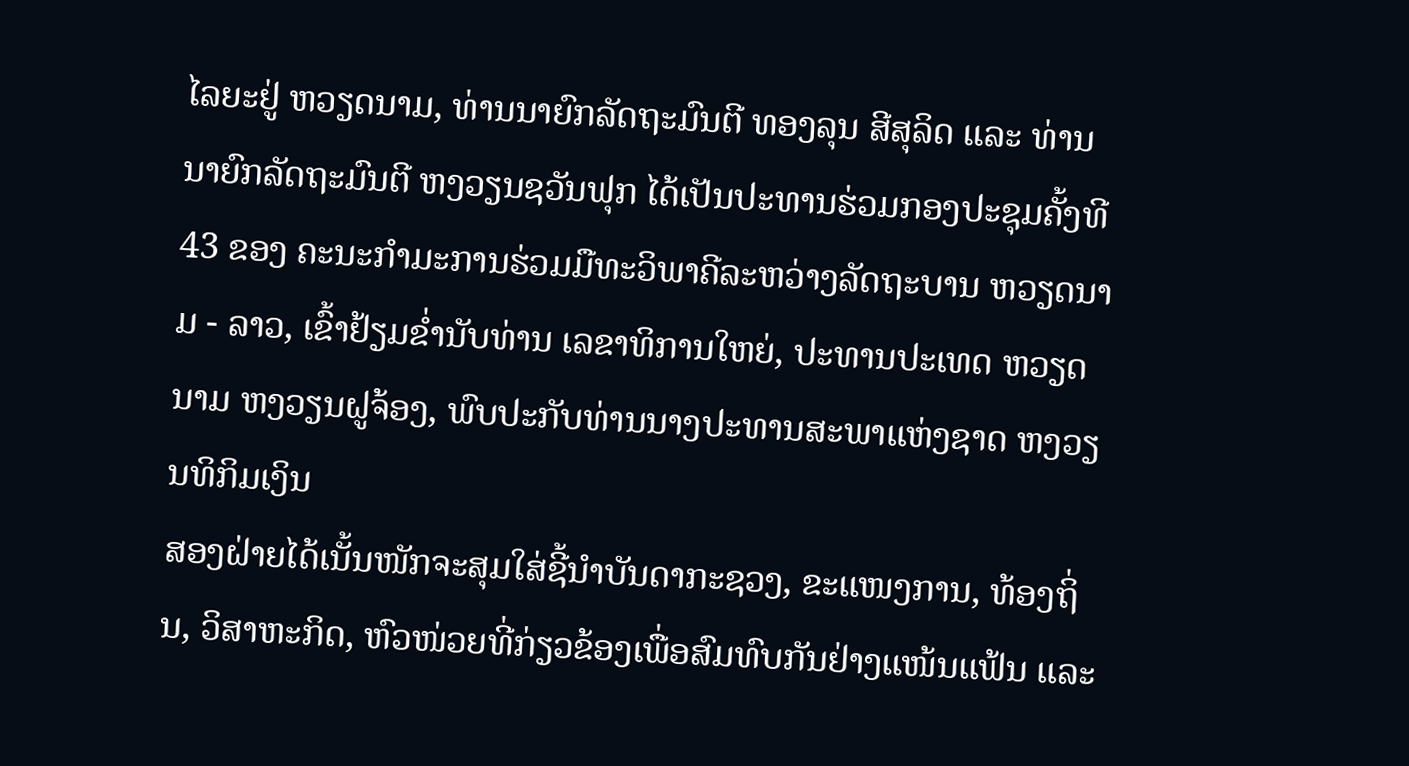ໄລຍະຢູ່ ຫວຽດນາມ, ທ່ານນາຍົກລັດຖະມົນຕີ ທອງລຸນ ສີສຸລິດ ແລະ ທ່ານນາຍົກລັດຖະມົນຕີ ຫງວຽນຊວັນຟຸກ ໄດ້ເປັນປະທານຮ່ວມກອງປະຊຸມຄັ້ງທີ 43 ຂອງ ຄະນະກຳມະການຮ່ວມມືທະວິພາຄີລະຫວ່າງລັດຖະບານ ຫວຽດນາມ - ລາວ, ເຂົ້າຢ້ຽມຂ່ຳນັບທ່ານ ເລຂາທິການໃຫຍ່, ປະທານປະເທດ ຫວຽດນາມ ຫງວຽນຝູຈ້ອງ, ພົບປະກັບທ່ານນາງປະທານສະພາແຫ່ງຊາດ ຫງວຽນທິກິມເງິນ
ສອງຝ່າຍໄດ້ເນັ້ນໜັກຈະສຸມໃສ່ຊີ້ນຳບັນດາກະຊວງ, ຂະແໜງການ, ທ້ອງຖິ່ນ, ວິສາຫະກິດ, ຫົວໜ່ວຍທີ່ກ່ຽວຂ້ອງເພື່ອສົມທົບກັນຢ່າງແໜ້ນແຟ້ນ ແລະ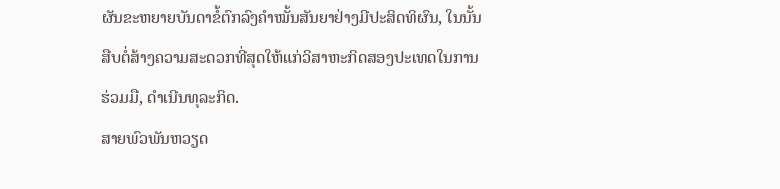ຜັນຂະຫຍາຍບັນດາຂໍ້ຕົກລົງຄຳໝັ້ນສັນຍາຢ່າງມີປະສິດທິຜົນ, ໃນນັ້ນສືບຕໍ່ສ້າງຄວາມສະດວກທີ່ສຸດໃຫ້ແກ່ວິສາຫະກິດສອງປະເທດໃນການຮ່ວມມື, ດຳເນີນທຸລະກິດ.
ສາຍພົວພັນຫວຽດ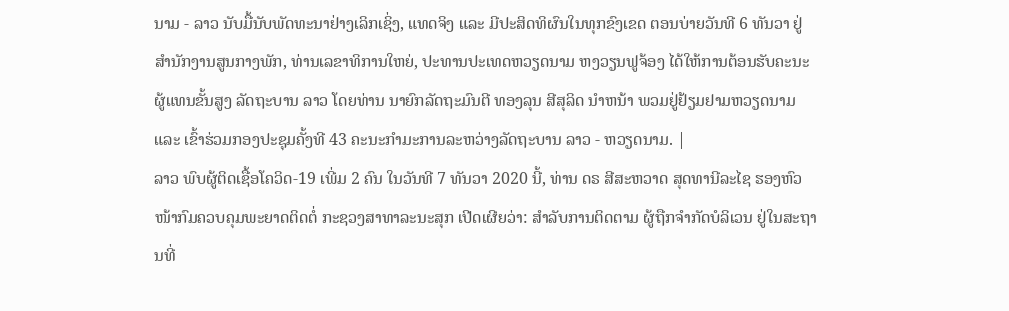ນາມ - ລາວ ນັບມື້ນັບພັດທະນາຢ່າງເລິກເຊິ່ງ, ແທດຈິງ ແລະ ມີປະສິດທິຜົນໃນທຸກຂົງເຂດ ຕອນບ່າຍວັນທີ 6 ທັນວາ ຢູ່ ສຳນັກງານສູນກາງພັກ, ທ່ານເລຂາທິການໃຫຍ່, ປະທານປະເທດຫວຽດນາມ ຫງວຽນຟູຈ້ອງ ໄດ້ໃຫ້ການຕ້ອນຮັບຄະນະຜູ້ແທນຂັ້ນສູງ ລັດຖະບານ ລາວ ໂດຍທ່ານ ນາຍົກລັດຖະມົນຕີ ທອງລຸນ ສີສຸລິດ ນຳຫນ້າ ພວມຢູ່ຢ້ຽມຢາມຫວຽດນາມ ແລະ ເຂົ້າຮ່ວມກອງປະຊຸມຄັ້ງທີ 43 ຄະນະກຳມະການລະຫວ່າງລັດຖະບານ ລາວ - ຫວຽດນາມ. |
ລາວ ພົບຜູ້ຕິດເຊື້ອໂຄວິດ-19 ເພີ່ມ 2 ຄົນ ໃນວັນທີ 7 ທັນວາ 2020 ນີ້, ທ່ານ ດຣ ສີສະຫວາດ ສຸດທານີລະໄຊ ຮອງຫົວໜ້າກົມຄວບຄຸມພະຍາດຕິດຕໍ່ ກະຊວງສາທາລະນະສຸກ ເປີດເຜີຍວ່າ: ສໍາລັບການຕິດຕາມ ຜູ້ຖືກຈຳກັດບໍລິເວນ ຢູ່ໃນສະຖານທີ່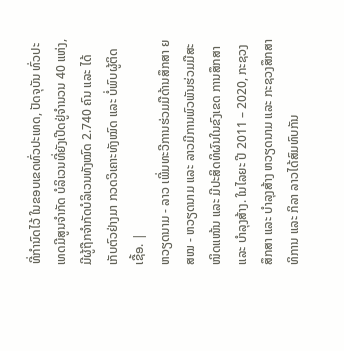ທີ່ກຳນົດໄວ້ ໃນຂອບເຂດທົ່ວປະເທດ, ປັດຈຸບັນ ທົ່ວປະເທດມີສູນຈໍາກັດ ບໍລິເວນທີ່ຍັງເປີດຢູ່ຈໍານວນ 40 ແຫ່ງ, ມີຜູ້ຖືກຈຳກັດບໍລິເວນທັງໝົດ 2.740 ຄົນ ແລະ ໄດ້ເກັບຕົວຢ່າງມາ ກວດວິເຄາະທັງໝົດ ແລະ ບໍ່ພົບຜູ້ຕິດເຊື້ອ. |
ຫວຽດນາມ - ລາວ ເພີ່ມທະວີການຮ່ວມມືດ້ານສຶກສາ ຍສໝ - ຫວຽດນາມ ແລະ ລາວມີການພົວພັນຮ່ວມມືສະໜິດແໜ້ນ ແລະ ມີປະສິດທິຜົນໃນຂົງເຂດ ການສຶກສາ ແລະ ບຳລຸງສ້າງ. ໃນໄລຍະ ປີ 2011 – 2020, ກະຊວງສຶກສາ ແລະ ບຳລຸງສ້າງ ຫວຽດນາມ ແລະ ກະຊວງສຶກສາທິການ ແລະ ກິລາ ລາວໄດ້ສົມທົບກັນ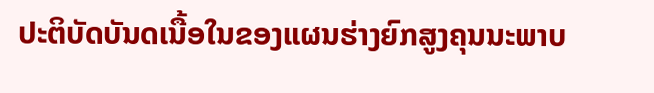ປະຕິບັດບັນດເນື້ອໃນຂອງແຜນຮ່າງຍົກສູງຄຸນນະພາບ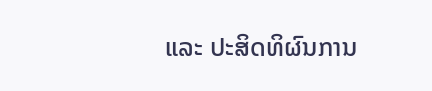ແລະ ປະສິດທິຜົນການ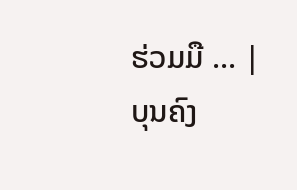ຮ່ວມມື ... |
ບຸນຄົງ